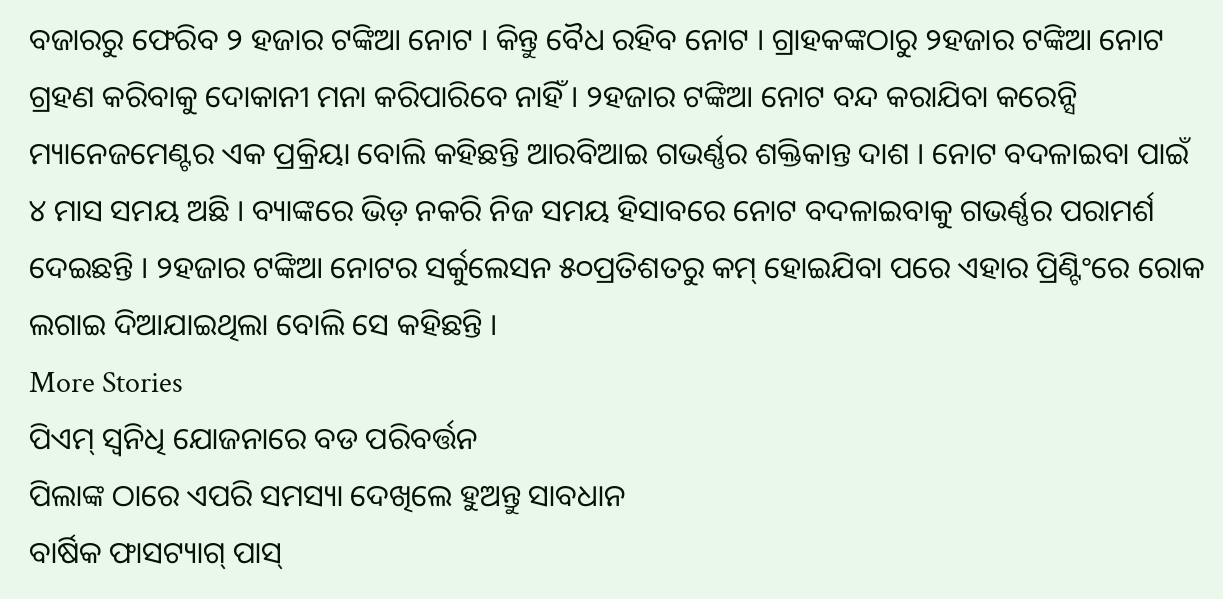ବଜାରରୁ ଫେରିବ ୨ ହଜାର ଟଙ୍କିଆ ନୋଟ । କିନ୍ତୁ ବୈଧ ରହିବ ନୋଟ । ଗ୍ରାହକଙ୍କଠାରୁ ୨ହଜାର ଟଙ୍କିଆ ନୋଟ ଗ୍ରହଣ କରିବାକୁ ଦୋକାନୀ ମନା କରିପାରିବେ ନାହିଁ । ୨ହଜାର ଟଙ୍କିଆ ନୋଟ ବନ୍ଦ କରାଯିବା କରେନ୍ସି ମ୍ୟାନେଜମେଣ୍ଟର ଏକ ପ୍ରକ୍ରିୟା ବୋଲି କହିଛନ୍ତି ଆରବିଆଇ ଗଭର୍ଣ୍ଣର ଶକ୍ତିକାନ୍ତ ଦାଶ । ନୋଟ ବଦଳାଇବା ପାଇଁ ୪ ମାସ ସମୟ ଅଛି । ବ୍ୟାଙ୍କରେ ଭିଡ଼ ନକରି ନିଜ ସମୟ ହିସାବରେ ନୋଟ ବଦଳାଇବାକୁ ଗଭର୍ଣ୍ଣର ପରାମର୍ଶ ଦେଇଛନ୍ତି । ୨ହଜାର ଟଙ୍କିଆ ନୋଟର ସର୍କୁଲେସନ ୫୦ପ୍ରତିଶତରୁ କମ୍ ହୋଇଯିବା ପରେ ଏହାର ପ୍ରିଣ୍ଟିଂରେ ରୋକ ଲଗାଇ ଦିଆଯାଇଥିଲା ବୋଲି ସେ କହିଛନ୍ତି ।
More Stories
ପିଏମ୍ ସ୍ୱନିଧି ଯୋଜନାରେ ବଡ ପରିବର୍ତ୍ତନ
ପିଲାଙ୍କ ଠାରେ ଏପରି ସମସ୍ୟା ଦେଖିଲେ ହୁଅନ୍ତୁ ସାବଧାନ
ବାର୍ଷିକ ଫାସଟ୍ୟାଗ୍ ପାସ୍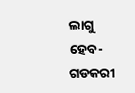ଲାଗୁ ହେବ- ଗଡକରୀ